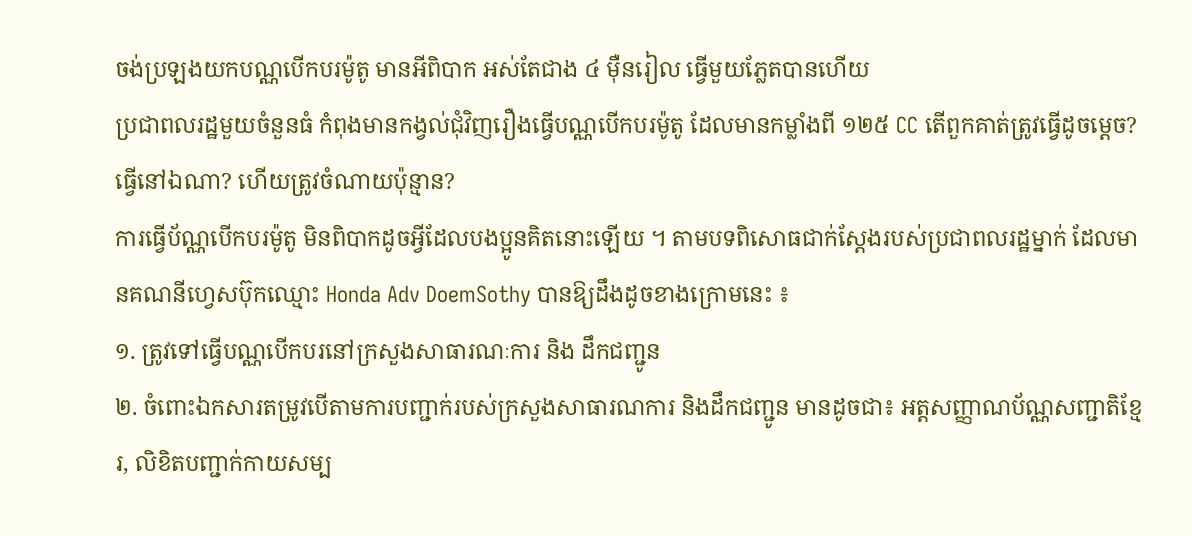ចង់ប្រឡងយកបណ្ណបើកបរម៉ូតូ មានអីពិបាក អស់តែជាង ៤ ម៉ឺនរៀល ធ្វើមួយភ្លែតបានហើយ
ប្រជាពលរដ្ឋមួយចំនួនធំ កំពុងមានកង្វល់ជុំវិញរឿងធ្វើបណ្ណបើកបរម៉ូតូ ដែលមានកម្លាំងពី ១២៥ CC តើពួកគាត់ត្រូវធ្វើដូចម្ដេច? ធ្វើនៅឯណា? ហើយត្រូវចំណាយប៉ុន្មាន?
ការធ្វើប័ណ្ណបើកបរម៉ូតូ មិនពិបាកដូចអ្វីដែលបងប្អូនគិតនោះឡើយ ។ តាមបទពិសោធជាក់ស្ដែងរបស់ប្រជាពលរដ្ឋម្នាក់ ដែលមានគណនីហ្វេសប៊ុកឈ្មោះ Honda Adv DoemSothy បានឱ្យដឹងដូចខាងក្រោមនេះ ៖
១. ត្រូវទៅធ្វើបណ្ណបើកបរនៅក្រសួងសាធារណៈការ និង ដឹកជញ្ជូន
២. ចំពោះឯកសារតម្រូវបើតាមការបញ្ជាក់របស់ក្រសួងសាធារណការ និងដឹកជញ្ជូន មានដូចជា៖ អត្តសញ្ញាណប័ណ្ណសញ្ជាតិខ្មែរ, លិខិតបញ្ជាក់កាយសម្ប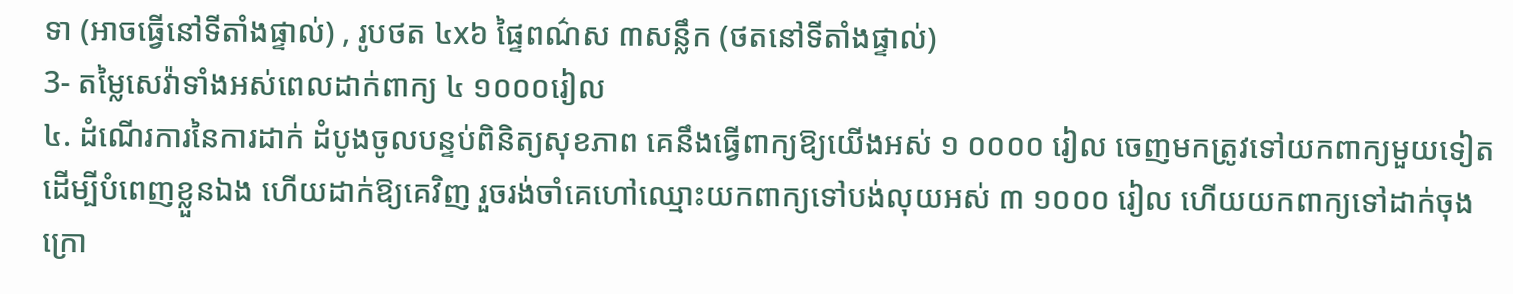ទា (អាចធ្វើនៅទីតាំងផ្ទាល់) , រូបថត ៤x៦ ផ្ទៃពណ៌ស ៣សន្លឹក (ថតនៅទីតាំងផ្ទាល់)
3- តម្លៃសេវ៉ាទាំងអស់ពេលដាក់ពាក្យ ៤ ១០០០រៀល
៤. ដំណើរការនៃការដាក់ ដំបូងចូលបន្ទប់ពិនិត្យសុខភាព គេនឹងធ្វើពាក្យឱ្យយើងអស់ ១ ០០០០ រៀល ចេញមកត្រូវទៅយកពាក្យមួយទៀតដើម្បីបំពេញខ្លួនឯង ហើយដាក់ឱ្យគេវិញ រួចរង់ចាំគេហៅឈ្មោះយកពាក្យទៅបង់លុយអស់ ៣ ១០០០ រៀល ហើយយកពាក្យទៅដាក់ចុងក្រោ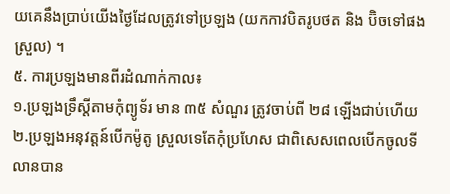យគេនឹងប្រាប់យើងថ្ងៃដែលត្រូវទៅប្រឡង (យកកាវបិតរូបថត និង ប៊ិចទៅផងស្រួល) ។
៥. ការប្រឡងមានពីរដំណាក់កាល៖
១.ប្រឡងទ្រឹស្តីតាមកុំព្យូទ័រ មាន ៣៥ សំណួរ ត្រូវចាប់ពី ២៨ ឡើងជាប់ហើយ
២.ប្រឡងអនុវត្តន៍បើកម៉ូតូ ស្រួលទេតែកុំប្រហែស ជាពិសេសពេលបើកចូលទីលានបាន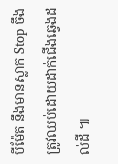បីម៉ែត នឹងមានស្លាក Stop ចឹងត្រូវឈប់ដោយដាក់ជើងឆ្វេងដល់ដី ៕